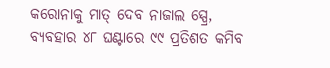କରୋନାକୁ ମାତ୍‌ ଦେବ ନାଜାଲ ସ୍ପ୍ରେ, ବ୍ୟବହାର ୪୮ ଘଣ୍ଟାରେ ୯୯ ପ୍ରତିଶତ କମିବ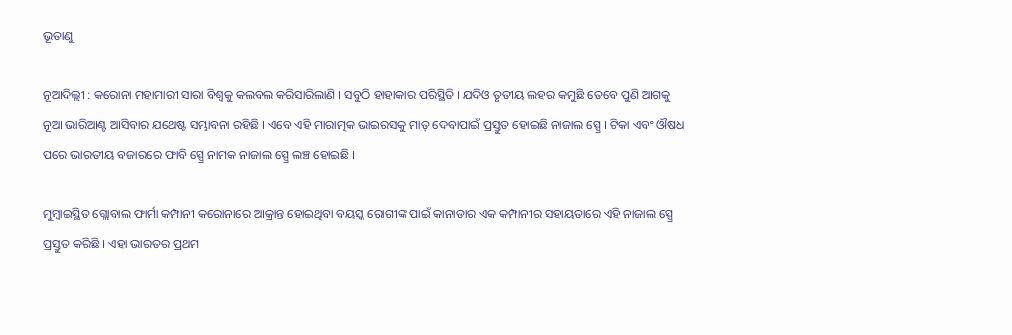ଭୂତାଣୁ

ନୂଆଦିଲ୍ଲୀ : କରୋନା ମହାମାରୀ ସାରା ବିଶ୍ୱକୁ କଲବଲ କରିସାରିଲାଣି । ସବୁଠି ହାହାକାର ପରିସ୍ଥିତି । ଯଦିଓ ତୃତୀୟ ଲହର କମୁଛି ତେବେ ପୁଣି ଆଗକୁ ନୂଆ ଭାରିଆଣ୍ଟ ଆସିବାର ଯଥେଷ୍ଟ ସମ୍ଭାବନା ରହିଛି । ଏବେ ଏହି ମାରାତ୍ମକ ଭାଇରସକୁ ମାତ୍‌ ଦେବାପାଇଁ ପ୍ରସ୍ତୁତ ହୋଇଛି ନାଜାଲ ସ୍ପ୍ରେ । ଟିକା ଏବଂ ଔଷଧ ପରେ ଭାରତୀୟ ବଜାରରେ ଫାବି ସ୍ପ୍ରେ ନାମକ ନାଜାଲ ସ୍ପ୍ରେ ଲଞ୍ଚ ହୋଇଛି ।

ମୁମ୍ବାଇସ୍ଥିତ ଗ୍ଲୋବାଲ ଫାର୍ମା କମ୍ପାନୀ କରୋନାରେ ଆକ୍ରାନ୍ତ ହୋଇଥିବା ବୟସ୍କ ରୋଗୀଙ୍କ ପାଇଁ କାନାଡାର ଏକ କମ୍ପାନୀର ସହାୟତାରେ ଏହି ନାଜାଲ ସ୍ପ୍ରେ ପ୍ରସ୍ତୁତ କରିଛି । ଏହା ଭାରତର ପ୍ରଥମ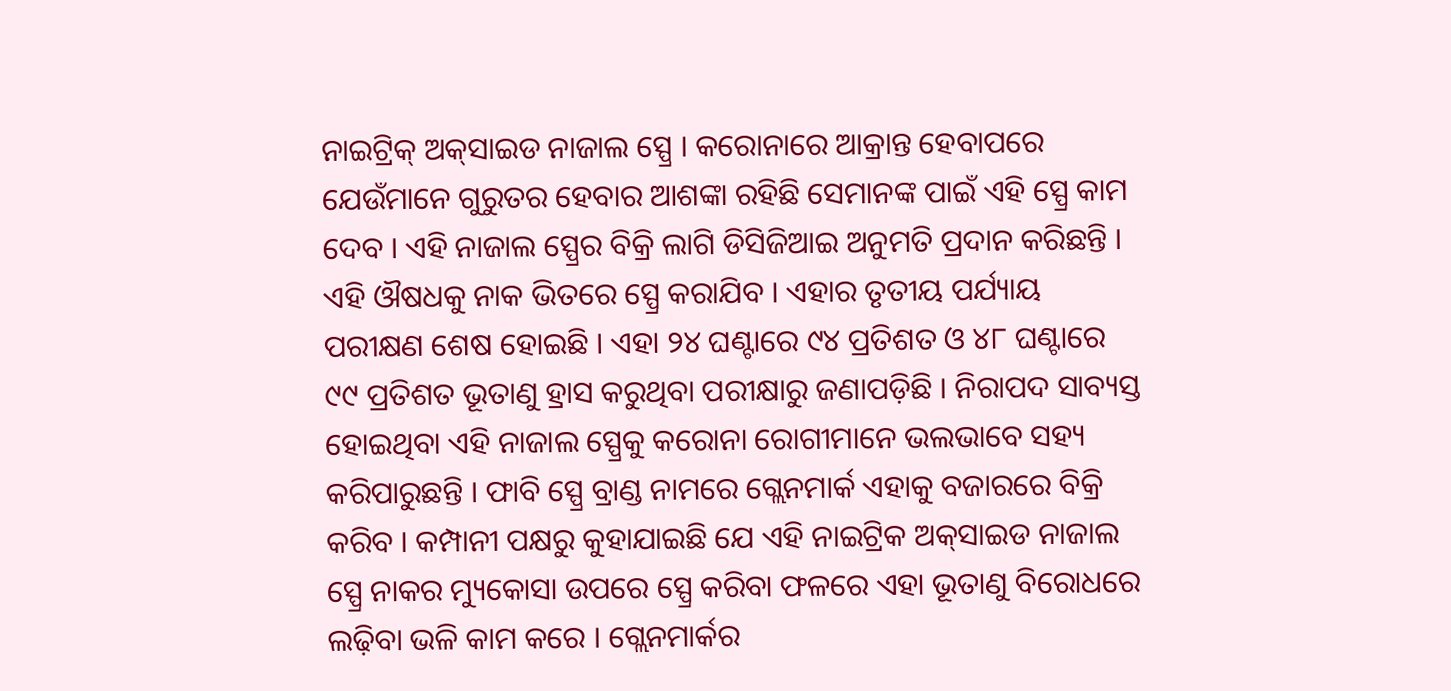ନାଇଟ୍ରିକ୍‌ ଅକ୍‌ସାଇଡ ନାଜାଲ ସ୍ପ୍ରେ । କରୋନାରେ ଆକ୍ରାନ୍ତ ହେବାପରେ ଯେଉଁମାନେ ଗୁରୁତର ହେବାର ଆଶଙ୍କା ରହିଛି ସେମାନଙ୍କ ପାଇଁ ଏହି ସ୍ପ୍ରେ କାମ ଦେବ । ଏହି ନାଜାଲ ସ୍ପ୍ରେର ବିକ୍ରି ଲାଗି ଡିସିଜିଆଇ ଅନୁମତି ପ୍ରଦାନ କରିଛନ୍ତି । ଏହି ଔଷଧକୁ ନାକ ଭିତରେ ସ୍ପ୍ରେ କରାଯିବ । ଏହାର ତୃତୀୟ ପର୍ଯ୍ୟାୟ ପରୀକ୍ଷଣ ଶେଷ ହୋଇଛି । ଏହା ୨୪ ଘଣ୍ଟାରେ ୯୪ ପ୍ରତିଶତ ଓ ୪୮ ଘଣ୍ଟାରେ ୯୯ ପ୍ରତିଶତ ଭୂତାଣୁ ହ୍ରାସ କରୁଥିବା ପରୀକ୍ଷାରୁ ଜଣାପଡ଼ିଛି । ନିରାପଦ ସାବ୍ୟସ୍ତ ହୋଇଥିବା ଏହି ନାଜାଲ ସ୍ପ୍ରେକୁ କରୋନା ରୋଗୀମାନେ ଭଲଭାବେ ସହ୍ୟ କରିପାରୁଛନ୍ତି । ଫାବି ସ୍ପ୍ରେ ବ୍ରାଣ୍ଡ ନାମରେ ଗ୍ଲେନମାର୍କ ଏହାକୁ ବଜାରରେ ବିକ୍ରି କରିବ । କମ୍ପାନୀ ପକ୍ଷରୁ କୁହାଯାଇଛି ଯେ ଏହି ନାଇଟ୍ରିକ ଅକ୍‌ସାଇଡ ନାଜାଲ ସ୍ପ୍ରେ ନାକର ମ୍ୟୁକୋସା ଉପରେ ସ୍ପ୍ରେ କରିବା ଫଳରେ ଏହା ଭୂତାଣୁ ବିରୋଧରେ ଲଢ଼ିବା ଭଳି କାମ କରେ । ଗ୍ଲେନମାର୍କର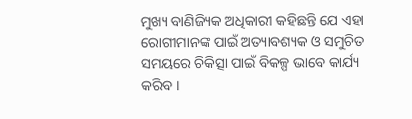ମୁଖ୍ୟ ବାଣିଜ୍ୟିକ ଅଧିକାରୀ କହିଛନ୍ତି ଯେ ଏହା ରୋଗୀମାନଙ୍କ ପାଇଁ ଅତ୍ୟାବଶ୍ୟକ ଓ ସମୁଚିତ ସମୟରେ ଚିକିତ୍ସା ପାଇଁ ବିକଳ୍ପ ଭାବେ କାର୍ଯ୍ୟ କରିବ ।